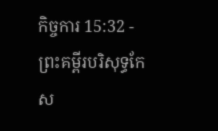កិច្ចការ 15:32 - ព្រះគម្ពីរបរិសុទ្ធកែស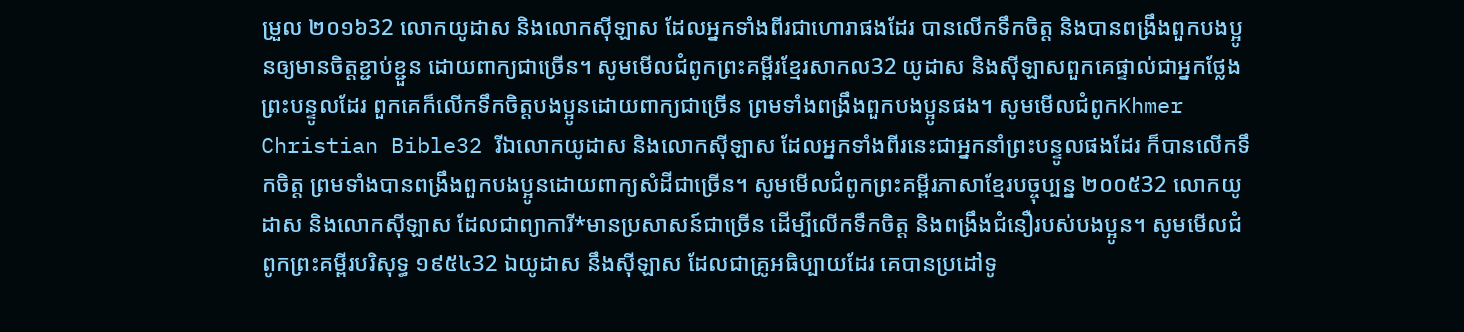ម្រួល ២០១៦32 លោកយូដាស និងលោកស៊ីឡាស ដែលអ្នកទាំងពីរជាហោរាផងដែរ បានលើកទឹកចិត្ត និងបានពង្រឹងពួកបងប្អូនឲ្យមានចិត្តខ្ជាប់ខ្ជួន ដោយពាក្យជាច្រើន។ សូមមើលជំពូកព្រះគម្ពីរខ្មែរសាកល32 យូដាស និងស៊ីឡាសពួកគេផ្ទាល់ជាអ្នកថ្លែងព្រះបន្ទូលដែរ ពួកគេក៏លើកទឹកចិត្តបងប្អូនដោយពាក្យជាច្រើន ព្រមទាំងពង្រឹងពួកបងប្អូនផង។ សូមមើលជំពូកKhmer Christian Bible32 រីឯលោកយូដាស និងលោកស៊ីឡាស ដែលអ្នកទាំងពីរនេះជាអ្នកនាំព្រះបន្ទូលផងដែរ ក៏បានលើកទឹកចិត្ដ ព្រមទាំងបានពង្រឹងពួកបងប្អូនដោយពាក្យសំដីជាច្រើន។ សូមមើលជំពូកព្រះគម្ពីរភាសាខ្មែរបច្ចុប្បន្ន ២០០៥32 លោកយូដាស និងលោកស៊ីឡាស ដែលជាព្យាការី*មានប្រសាសន៍ជាច្រើន ដើម្បីលើកទឹកចិត្ត និងពង្រឹងជំនឿរបស់បងប្អូន។ សូមមើលជំពូកព្រះគម្ពីរបរិសុទ្ធ ១៩៥៤32 ឯយូដាស នឹងស៊ីឡាស ដែលជាគ្រូអធិប្បាយដែរ គេបានប្រដៅទូ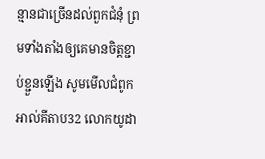ន្មានជាច្រើនដល់ពួកជំនុំ ព្រមទាំងតាំងឲ្យគេមានចិត្តខ្ជាប់ខ្ជួនឡើង សូមមើលជំពូកអាល់គីតាប32 លោកយូដា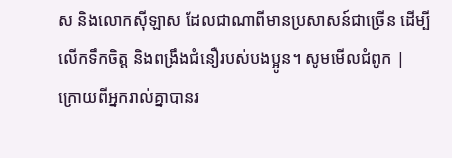ស និងលោកស៊ីឡាស ដែលជាណាពីមានប្រសាសន៍ជាច្រើន ដើម្បីលើកទឹកចិត្ដ និងពង្រឹងជំនឿរបស់បងប្អូន។ សូមមើលជំពូក |
ក្រោយពីអ្នករាល់គ្នាបានរ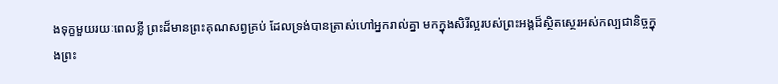ងទុក្ខមួយរយៈពេលខ្លី ព្រះដ៏មានព្រះគុណសព្វគ្រប់ ដែលទ្រង់បានត្រាស់ហៅអ្នករាល់គ្នា មកក្នុងសិរីល្អរបស់ព្រះអង្គដ៏ស្ថិតស្ថេរអស់កល្បជានិច្ចក្នុងព្រះ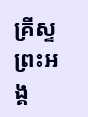គ្រីស្ទ ព្រះអង្គ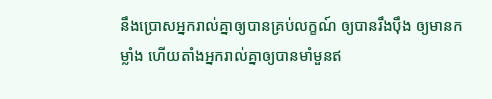នឹងប្រោសអ្នករាល់គ្នាឲ្យបានគ្រប់លក្ខណ៍ ឲ្យបានរឹងប៉ឹង ឲ្យមានកម្លាំង ហើយតាំងអ្នករាល់គ្នាឲ្យបានមាំមួនឥ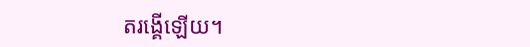តរង្គើឡើយ។